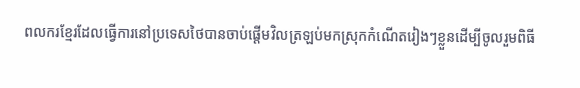ពលករខ្មែរដែលធ្វើការនៅប្រទេសថៃបានចាប់ផ្តើមវិលត្រឡប់មកស្រុកកំណើតរៀងៗខ្លួនដើម្បីចូលរួមពិធី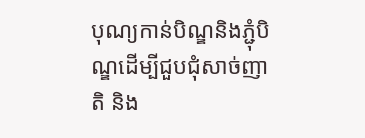បុណ្យកាន់បិណ្ឌនិងភ្ជុំបិណ្ឌដើម្បីជួបជុំសាច់ញាតិ និង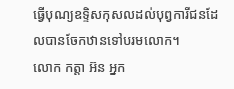ធ្វើបុណ្យឧទ្ទិសកុសលដល់បុព្វការីជនដែលបានចែកឋានទៅបរមលោក។
លោក កត្តា អ៊ន អ្នក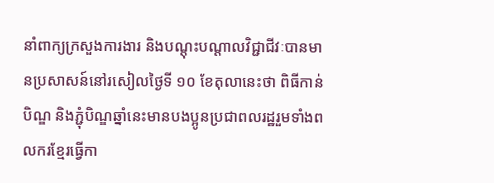នាំពាក្យក្រសួងការងារ និងបណ្តុះបណ្តាលវិជ្ជាជីវៈបានមានប្រសាសន៍នៅរសៀលថ្ងៃទី ១០ ខែតុលានេះថា ពិធីកាន់បិណ្ឌ និងភ្ជុំបិណ្ឌឆ្នាំនេះមានបងប្អូនប្រជាពលរដ្ឋរួមទាំងពលករខ្មែរធ្វើកា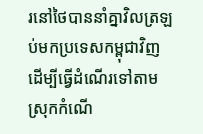រនៅថៃបាននាំគ្នាវិលត្រឡប់មកប្រទេសកម្ពុជាវិញដើម្បីធ្វើដំណើរទៅតាមស្រុកកំណើ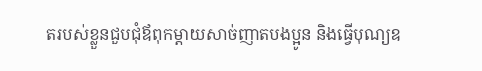តរបស់ខ្លួនជួបជុំឪពុកម្តាយសាច់ញាតបងប្អូន និងធ្វើបុណ្យឧ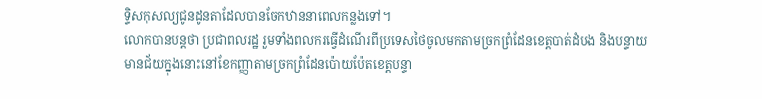ទ្ទិសកុសល្យជូនដូនតាដែលបានចែកឋាននាពេលកន្លងទៅ។
លោកបានបន្តថា ប្រជាពលរដ្ឋ រួមទាំងពលករធ្វើដំណើរពីប្រទេសថៃចូលមកតាមច្រកព្រំដែនខេត្តបាត់ដំបង និងបន្ទាយមានជ័យក្នុងនោះនៅខែកញ្ញាតាមច្រកព្រំដែនប៉ោយប៉ែតខេត្តបន្ទា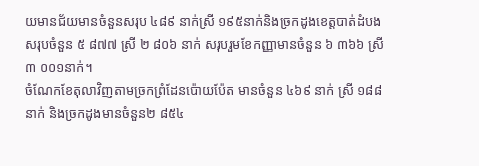យមានជ័យមានចំនួនសរុប ៤៨៩ នាក់ស្រី ១៩៥នាក់និងច្រកដូងខេត្តបាត់ដំបង សរុបចំនួន ៥ ៨៧៧ ស្រី ២ ៨០៦ នាក់ សរុបរួមខែកញ្ញាមានចំនួន ៦ ៣៦៦ ស្រី ៣ ០០១នាក់។
ចំណែកខែតុលាវិញតាមច្រកព្រំដែនប៉ោយប៉ែត មានចំនួន ៤៦៩ នាក់ ស្រី ១៨៨ នាក់ និងច្រកដូងមានចំនួន២ ៨៥៤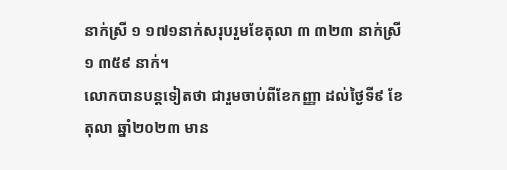នាក់ស្រី ១ ១៧១នាក់សរុបរួមខែតុលា ៣ ៣២៣ នាក់ស្រី ១ ៣៥៩ នាក់។
លោកបានបន្តទៀតថា ជារួមចាប់ពីខែកញ្ញា ដល់ថ្ងៃទី៩ ខែតុលា ឆ្នាំ២០២៣ មាន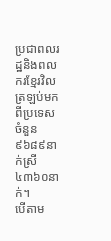ប្រជាពលរដ្ឋនិងពលករខ្មែរវិលត្រឡប់មកពីប្រទេសចំនួន៩៦៨៩នាក់ស្រី៤៣៦០នាក់។
បើតាម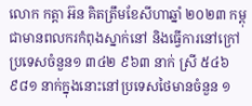លោក កត្តា អ៊ន គិតត្រឹមខែសីហាឆ្នាំ ២០២៣ កម្ពុជាមានពលករកំពុងស្នាក់នៅ និងធ្វើការនៅក្រៅប្រទេសចំនួន១ ៣៤២ ៩៦៣ នាក់ ស្រី ៥៤៦ ៩៨១ នាក់ក្នុងនោះនៅប្រទេសថៃមានចំនួន ១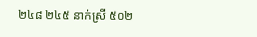២៤៨ ២៤៥ នាក់ស្រី ៥០២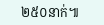២៥០នាក់៕